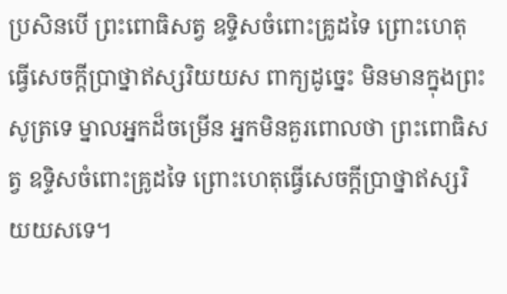ប្រសិនបើ ព្រះពោធិសត្វ ឧទ្ទិសចំពោះគ្រូដទៃ ព្រោះហេតុធ្វើសេចក្តីប្រាថ្នាឥស្សរិយយស ពាក្យដូច្នេះ មិនមានក្នុងព្រះសូត្រទេ ម្នាលអ្នកដ៏ចម្រើន អ្នកមិនគួរពោលថា ព្រះពោធិសត្វ ឧទ្ទិសចំពោះគ្រូដទៃ ព្រោះហេតុធ្វើសេចក្តីប្រាថ្នាឥស្សរិយយសទេ។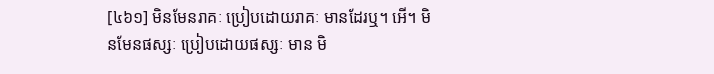[៤៦១] មិនមែនរាគៈ ប្រៀបដោយរាគៈ មានដែរឬ។ អើ។ មិនមែនផស្សៈ ប្រៀបដោយផស្សៈ មាន មិ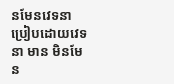នមែនវេទនា ប្រៀបដោយវេទនា មាន មិនមែន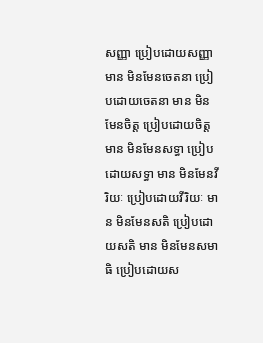សញ្ញា ប្រៀបដោយសញ្ញា មាន មិនមែនចេតនា ប្រៀបដោយចេតនា មាន មិនមែនចិត្ត ប្រៀបដោយចិត្ត មាន មិនមែនសទ្ធា ប្រៀបដោយសទ្ធា មាន មិនមែនវីរិយៈ ប្រៀបដោយវីរិយៈ មាន មិនមែនសតិ ប្រៀបដោយសតិ មាន មិនមែនសមាធិ ប្រៀបដោយស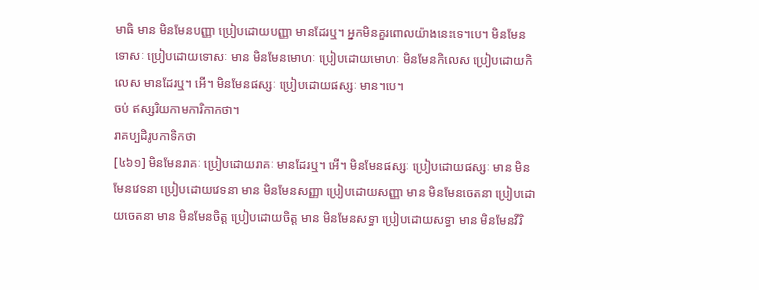មាធិ មាន មិនមែនបញ្ញា ប្រៀបដោយបញ្ញា មានដែរឬ។ អ្នកមិនគួរពោលយ៉ាងនេះទេ។បេ។ មិនមែនទោសៈ ប្រៀបដោយទោសៈ មាន មិនមែនមោហៈ ប្រៀបដោយមោហៈ មិនមែនកិលេស ប្រៀបដោយកិលេស មានដែរឬ។ អើ។ មិនមែនផស្សៈ ប្រៀបដោយផស្សៈ មាន។បេ។
ចប់ ឥស្សរិយកាមការិកាកថា។
រាគប្បដិរូបកាទិកថា
[៤៦១] មិនមែនរាគៈ ប្រៀបដោយរាគៈ មានដែរឬ។ អើ។ មិនមែនផស្សៈ ប្រៀបដោយផស្សៈ មាន មិនមែនវេទនា ប្រៀបដោយវេទនា មាន មិនមែនសញ្ញា ប្រៀបដោយសញ្ញា មាន មិនមែនចេតនា ប្រៀបដោយចេតនា មាន មិនមែនចិត្ត ប្រៀបដោយចិត្ត មាន មិនមែនសទ្ធា ប្រៀបដោយសទ្ធា មាន មិនមែនវីរិ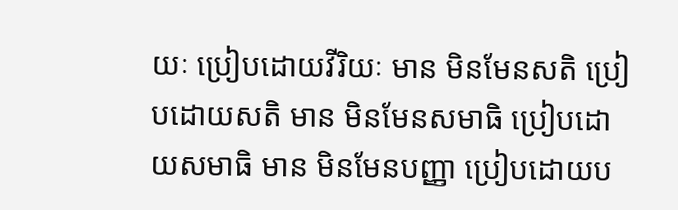យៈ ប្រៀបដោយវីរិយៈ មាន មិនមែនសតិ ប្រៀបដោយសតិ មាន មិនមែនសមាធិ ប្រៀបដោយសមាធិ មាន មិនមែនបញ្ញា ប្រៀបដោយប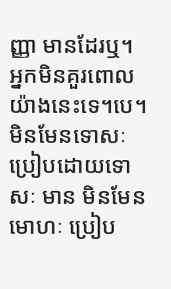ញ្ញា មានដែរឬ។ អ្នកមិនគួរពោលយ៉ាងនេះទេ។បេ។ មិនមែនទោសៈ ប្រៀបដោយទោសៈ មាន មិនមែនមោហៈ ប្រៀប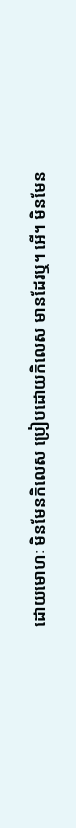ដោយមោហៈ មិនមែនកិលេស ប្រៀបដោយកិលេស មានដែរឬ។ អើ។ មិនមែន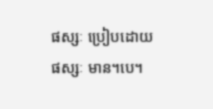ផស្សៈ ប្រៀបដោយផស្សៈ មាន។បេ។